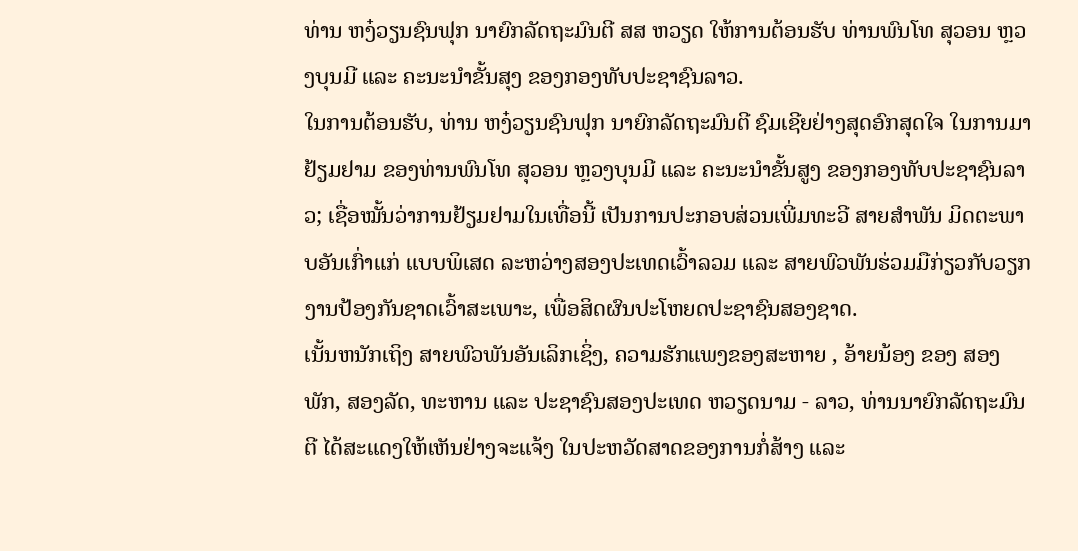ທ່ານ ຫງ໋ວຽນຊົນຟຸກ ນາຍົກລັດຖະມົນຕີ ສສ ຫວຽດ ໃຫ້ການຕ້ອນຮັບ ທ່ານພົນໂທ ສຸວອນ ຫຼວງບຸນມີ ແລະ ຄະນະນໍາຂັ້ນສຸງ ຂອງກອງທັບປະຊາຊົນລາວ.
ໃນການຕ້ອນຮັບ, ທ່ານ ຫງ໋ວຽນຊົນຟຸກ ນາຍົກລັດຖະມົນຕີ ຊົມເຊີຍຢ່າງສຸດອົກສຸດໃຈ ໃນການມາຢ້ຽມຢາມ ຂອງທ່ານພົນໂທ ສຸວອນ ຫຼວງບຸນມີ ແລະ ຄະນະນໍາຂັ້ນສູງ ຂອງກອງທັບປະຊາຊົນລາວ; ເຊື່ອໝັ້ນວ່າການຢ້ຽມຢາມໃນເທື່ອນີ້ ເປັນການປະກອບສ່ວນເພີ່ມທະວີ ສາຍສຳພັນ ມິດຕະພາບອັນເກົ່າແກ່ ແບບພິເສດ ລະຫວ່າງສອງປະເທດເວົ້າລວມ ແລະ ສາຍພົວພັນຮ່ວມມືກ່ຽວກັບວຽກງານປ້ອງກັນຊາດເວົ້າສະເພາະ, ເພື່ອສິດຜົນປະໂຫຍດປະຊາຊົນສອງຊາດ.
ເນັ້ນຫນັກເຖິງ ສາຍພົວພັນອັນເລິກເຊິ່ງ, ຄວາມຮັກແພງຂອງສະຫາຍ , ອ້າຍນ້ອງ ຂອງ ສອງພັກ, ສອງລັດ, ທະຫານ ແລະ ປະຊາຊົນສອງປະເທດ ຫວຽດນາມ - ລາວ, ທ່ານນາຍົກລັດຖະມົນຕີ ໄດ້ສະແດງໃຫ້ເຫັນຢ່າງຈະແຈ້ງ ໃນປະຫວັດສາດຂອງການກໍ່ສ້າງ ແລະ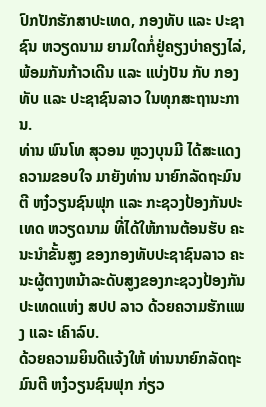ປົກປັກຮັກສາປະເທດ, ກອງທັບ ແລະ ປະຊາຊົນ ຫວຽດນາມ ຍາມໃດກໍ່ຢູ່ຄຽງບ່າຄຽງໄລ່, ພ້ອມກັນກ້າວເດີນ ແລະ ແບ່ງປັນ ກັບ ກອງທັບ ແລະ ປະຊາຊົນລາວ ໃນທຸກສະຖານະການ.
ທ່ານ ພົນໂທ ສຸວອນ ຫຼວງບຸນມີ ໄດ້ສະແດງຄວາມຂອບໃຈ ມາຍັງທ່ານ ນາຍົກລັດຖະມົນຕີ ຫງ໋ວຽນຊົນຟຸກ ແລະ ກະຊວງປ້ອງກັນປະເທດ ຫວຽດນາມ ທີ່ໄດ້ໃຫ້ການຕ້ອນຮັບ ຄະນະນໍາຂັ້ນສູງ ຂອງກອງທັບປະຊາຊົນລາວ ຄະນະຜູ້ຕາງຫນ້າລະດັບສູງຂອງກະຊວງປ້ອງກັນປະເທດແຫ່ງ ສປປ ລາວ ດ້ວຍຄວາມຮັກແພງ ແລະ ເຄົາລົບ.
ດ້ວຍຄວາມຍິນດີແຈ້ງໃຫ້ ທ່ານນາຍົກລັດຖະມົນຕີ ຫງ໋ວຽນຊົນຟຸກ ກ່ຽວ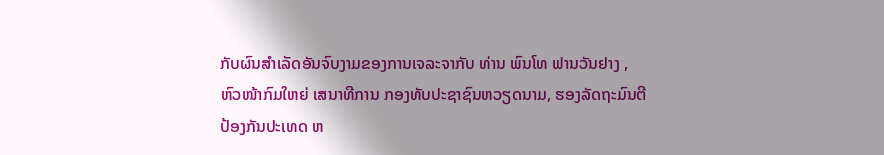ກັບຜົນສໍາເລັດອັນຈົບງາມຂອງການເຈລະຈາກັບ ທ່ານ ພົນໂທ ຟານວັນຢາງ ,ຫົວໜ້າກົມໃຫຍ່ ເສນາທີການ ກອງທັບປະຊາຊົນຫວຽດນາມ, ຮອງລັດຖະມົນຕີ ປ້ອງກັນປະເທດ ຫ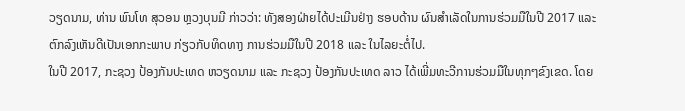ວຽດນາມ, ທ່ານ ພົນໂທ ສຸວອນ ຫຼວງບຸນມີ ກ່າວວ່າ: ທັງສອງຝ່າຍໄດ້ປະເມີນຢ່າງ ຮອບດ້ານ ຜົນສຳເລັດໃນການຮ່ວມມືໃນປີ 2017 ແລະ ຕົກລົງເຫັນດີເປັນເອກກະພາບ ກ່ຽວກັບທິດທາງ ການຮ່ວມມືໃນປີ 2018 ແລະ ໃນໄລຍະຕໍ່ໄປ.
ໃນປີ 2017, ກະຊວງ ປ້ອງກັນປະເທດ ຫວຽດນາມ ແລະ ກະຊວງ ປ້ອງກັນປະເທດ ລາວ ໄດ້ເພີ່ມທະວີການຮ່ວມມືໃນທຸກໆຂົງເຂດ. ໂດຍ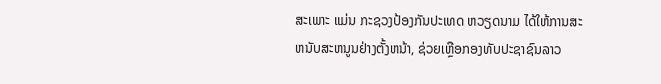ສະເພາະ ແມ່ນ ກະຊວງປ້ອງກັນປະເທດ ຫວຽດນາມ ໄດ້ໃຫ້ການສະຫນັບສະຫນູນຢ່າງຕັ້ງຫນ້າ, ຊ່ວຍເຫຼືອກອງທັບປະຊາຊົນລາວ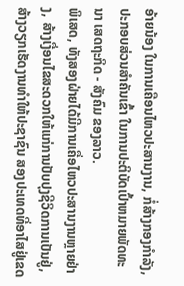ອ້າຍນ້ອງ ໃນການເຄືອນໄຫວປະສານງານ, ກໍ່ສ້າງກອງກໍາລັງ, ປະກອບສ່ວນສຳຄັນເຂົ້າ ໃນການປະຕິບັດເປົ້າຫມາຍພັດທະນາ ເສດຖະກິດ - ສັງຄົມ ຂອງລາວ.
ພິເສດ, ທັງສອງຝ່າຍໄດ້ມີການເຄື່ອໄຫວປະສານງານຫຼາຍຢ່າງ, ສ້າງເງື່ອນໄຂສະດວກໃຫ້ແກ່ການປັບປຸງຊີວິດການເປັນຢູ່, ສ້າງວຽກເຮັດງານທໍາໃຫ້ປະຊາຊົນ ສອງປະເທດທີ່ອາໄສຢູ່ເຂດ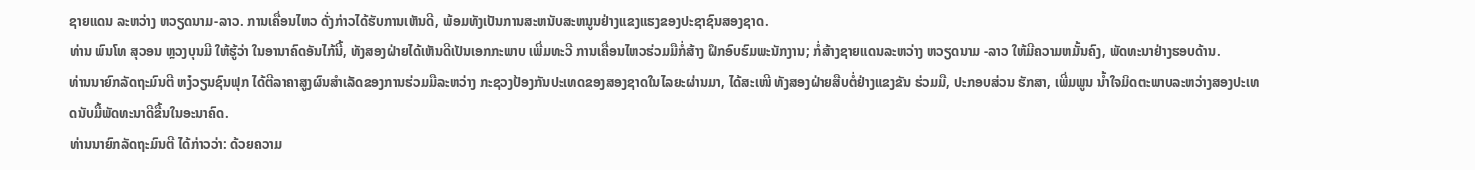ຊາຍແດນ ລະຫວ່າງ ຫວຽດນາມ-ລາວ. ການເຄື່ອນໄຫວ ດັ່ງກ່າວໄດ້ຮັບການເຫັນດີ, ພ້ອມທັງເປັນການສະຫນັບສະຫນູນຢ່າງແຂງແຮງຂອງປະຊາຊົນສອງຊາດ.
ທ່ານ ພົນໂທ ສຸວອນ ຫຼວງບຸນມີ ໃຫ້ຮູ້ວ່າ ໃນອານາຄົດອັນໄກ້ນີ້, ທັງສອງຝ່າຍໄດ້ເຫັນດີເປັນເອກກະພາບ ເພີ່ມທະວີ ການເຄື່ອນໄຫວຮ່ວມມືກໍ່ສ້າງ ຝຶກອົບຮົມພະນັກງານ; ກໍ່ສ້າງຊາຍແດນລະຫວ່າງ ຫວຽດນາມ -ລາວ ໃຫ້ມີຄວາມຫມັ້ນຄົງ, ພັດທະນາຢ່າງຮອບດ້ານ.
ທ່ານນາຍົກລັດຖະມົນຕີ ຫງ໋ວຽນຊົນຟຸກ ໄດ້ຕີລາຄາສູງຜົນສໍາເລັດຂອງການຮ່ວມມືລະຫວ່າງ ກະຊວງປ້ອງກັນປະເທດຂອງສອງຊາດໃນໄລຍະຜ່ານມາ, ໄດ້ສະເໜີ ທັງສອງຝ່າຍສືບຕໍ່ຢ່າງແຂງຂັນ ຮ່ວມມື, ປະກອບສ່ວນ ຮັກສາ, ເພີ່ມພູນ ນ້ຳໃຈມິດຕະພາບລະຫວ່າງສອງປະເທດນັບມື້ພັດທະນາດີຂື້ນໃນອະນາຄົດ.
ທ່ານນາຍົກລັດຖະມົນຕີ ໄດ້ກ່າວວ່າ: ດ້ວຍຄວາມ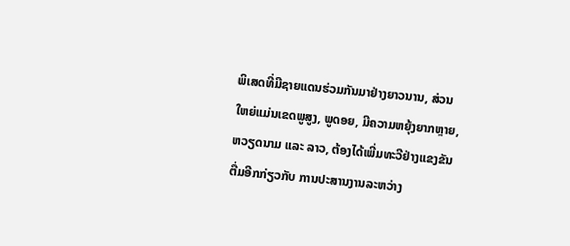ພິເສດທີ່ມີຊາຍແດນຮ່ວມກັນມາຢ່າງຍາວນານ, ສ່ວນໃຫຍ່ແມ່ນເຂດພູສູງ, ພູດອຍ, ມີຄວາມຫຍຸ້ງຍາກຫຼາຍ, ຫວຽດນາມ ແລະ ລາວ, ຕ້ອງໄດ້ເພີ່ມທະວີຢ່າງແຂງຂັນຕື່ມອີກກ່ຽວກັບ ການປະສານງານລະຫວ່າງ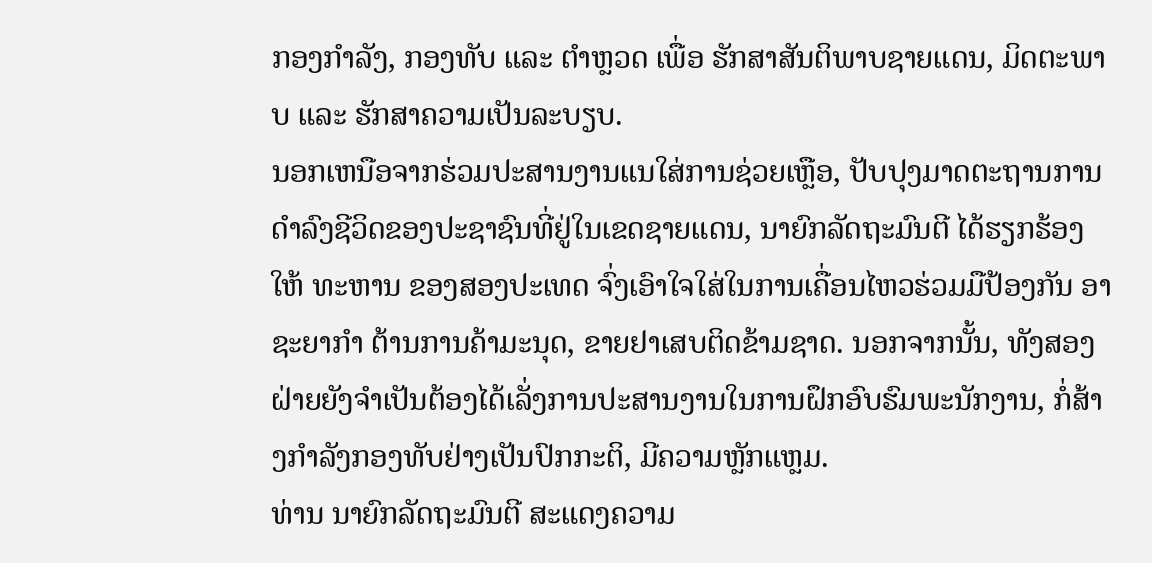ກອງກຳລັງ, ກອງທັບ ແລະ ຕໍາຫຼວດ ເພື່ອ ຮັກສາສັນຕິພາບຊາຍແດນ, ມິດຕະພາບ ແລະ ຮັກສາຄວາມເປັນລະບຽບ.
ນອກເຫນືອຈາກຮ່ວມປະສານງານແນໃສ່ການຊ່ວຍເຫຼືອ, ປັບປຸງມາດຕະຖານການດໍາລົງຊີວິດຂອງປະຊາຊົນທີ່ຢູ່ໃນເຂດຊາຍແດນ, ນາຍົກລັດຖະມົນຕີ ໄດ້ຮຽກຮ້ອງໃຫ້ ທະຫານ ຂອງສອງປະເທດ ຈົ່ງເອົາໃຈໃສ່ໃນການເຄື່ອນໄຫວຮ່ວມມືປ້ອງກັນ ອາຊະຍາກໍາ ຕ້ານການຄ້າມະນຸດ, ຂາຍຢາເສບຕິດຂ້າມຊາດ. ນອກຈາກນັ້ນ, ທັງສອງຝ່າຍຍັງຈໍາເປັນຕ້ອງໄດ້ເລັ່ງການປະສານງານໃນການຝຶກອົບຮົມພະນັກງານ, ກໍ່ສ້າງກຳລັງກອງທັບຢ່າງເປັນປົກກະຕິ, ມີຄວາມຫຼັກແຫຼມ.
ທ່ານ ນາຍົກລັດຖະມົນຕີ ສະແດງຄວາມ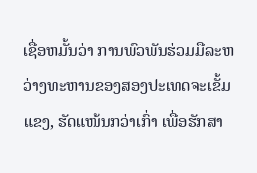ເຊື່ອຫມັ້ນວ່າ ການພົວພັນຮ່ວມມືລະຫວ່າງທະຫານຂອງສອງປະເທດຈະເຂັ້ມແຂງ, ຮັດແໜ້ນກວ່າເກົ່າ ເພື່ອຮັກສາ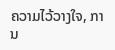ຄວາມໄວ້ວາງໃຈ, ການ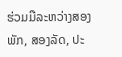ຮ່ວມມືລະຫວ່າງສອງພັກ, ສອງລັດ, ປະ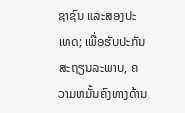ຊາຊົນ ແລະສອງປະເທດ; ເພື່ອຮັບປະກັນສະຖຽນລະພາບ, ຄວາມຫມັ້ນຄົງທາງດ້ານ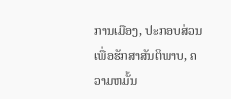ການເມືອງ, ປະກອບສ່ວນເພື່ອຮັກສາສັນຕິພາບ, ຄວາມຫມັ້ນ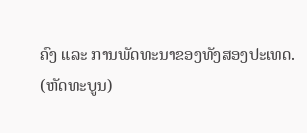ຄົງ ແລະ ການພັດທະນາຂອງທັງສອງປະເທດ.
(ຫັດທະບູນ)